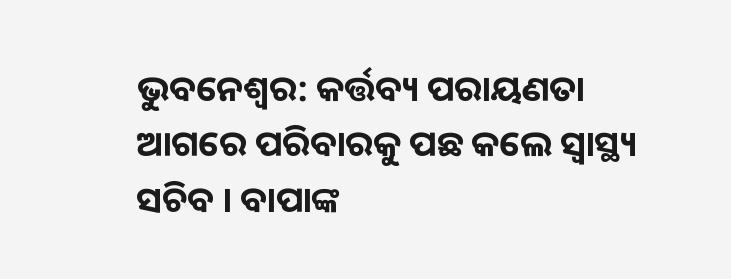ଭୁବନେଶ୍ବର: କର୍ତ୍ତବ୍ୟ ପରାୟଣତା ଆଗରେ ପରିବାରକୁ ପଛ କଲେ ସ୍ବାସ୍ଥ୍ୟ ସଚିବ । ବାପାଙ୍କ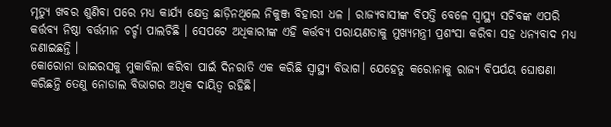ମୃତ୍ୟୁ ଖବର ଶୁଣିବା ପରେ ମଧ୍ୟ କାର୍ଯ୍ୟ କ୍ଷେତ୍ର ଛାଡ଼ିନଥିଲେ ନିକୁଞ୍ଜ ବିହାରୀ ଧଳ । ରାଜ୍ୟବାସୀଙ୍କ ବିପତ୍ତି ବେଳେ ସ୍ବାସ୍ଥ୍ୟ ସଚିବଙ୍କ ଏପରି କର୍ତ୍ତବ୍ୟ ନିଷ୍ଠା ବର୍ତ୍ତମାନ ଚର୍ଚ୍ଚା ପାଲଚିଛି । ସେପଟେ ଅଧିକାରୀଙ୍କ ଏହି କର୍ତ୍ତବ୍ୟ ପରାୟଣତାକୁ ମୁଖ୍ୟମନ୍ତ୍ରୀ ପ୍ରଶଂସା କରିବା ସହ ଧନ୍ୟବାଦ ମଧ୍ୟ ଜଣାଇଛନ୍ତି ।
କୋରୋନା ଭାଇରସକୁ ମୁକାବିଲା କରିବା ପାଇଁ ଦିନରାତି ଏକ କରିଛି ସ୍ବାସ୍ଥ୍ୟ ବିଭାଗ। ଯେହେତୁ କରୋନାକୁ ରାଜ୍ୟ ବିପର୍ଯୟ ଘୋଷଣା କରିଛନ୍ତି ତେଣୁ ନୋଡାଲ ବିଭାଗର ଅଧିକ ଦାୟିତ୍ବ ରହିଛି।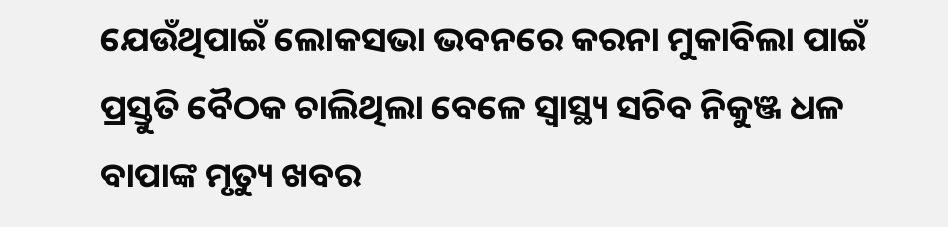ଯେଉଁଥିପାଇଁ ଲୋକସଭା ଭବନରେ କରନା ମୁକାବିଲା ପାଇଁ ପ୍ରସ୍ତୁତି ବୈଠକ ଚାଲିଥିଲା ବେଳେ ସ୍ଵାସ୍ଥ୍ୟ ସଚିବ ନିକୁଞ୍ଜ ଧଳ ବାପାଙ୍କ ମୃତ୍ୟୁ ଖବର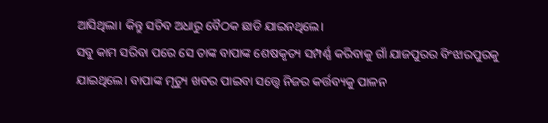ଆସିଥିଲା। କିନ୍ତୁ ସଚିବ ଅଧାରୁ ବୈଠକ ଛାଡି ଯାଇନଥିଲେ।
ସବୁ କାମ ସରିବା ପରେ ସେ ତାଙ୍କ ବାପାଙ୍କ ଶେଷକୃତ୍ୟ ସମ୍ପର୍ଣ୍ଣ କରିବାକୁ ଗାଁ ଯାଜପୁରର ବିଂଝାରପୁରକୁ ଯାଇଥିଲେ। ବାପାଙ୍କ ମୃତ୍ୟୁ ଖବର ପାଇବା ସତ୍ତ୍ବେ ନିଜର କର୍ତ୍ତବ୍ୟକୁ ପାଳନ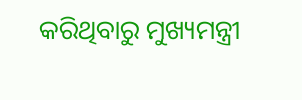କରିଥିବାରୁ ମୁଖ୍ୟମନ୍ତ୍ରୀ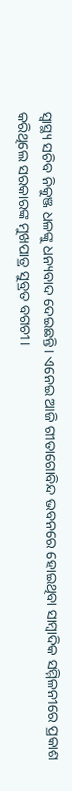ସ୍ବାସ୍ଥ୍ୟ ସଚିବ ନିକୁଞ୍ଜ ଧଳଙ୍କୁ ଧନ୍ୟବାଦ ଦେଇଛନ୍ତି। ଏନେଇ ଆଜି ଗୀତାଗୋବିନ୍ଦ ଭବନରେ ହୋଇଥିବା ସାମ୍ବାଦିକ ସମ୍ମିଳନୀରେ ପ୍ରକାଶ କରିଥିଲେ ସରକାରଙ୍କ ମୁଖପାତ୍ର ସୁବ୍ରତ ବଗଚୀ।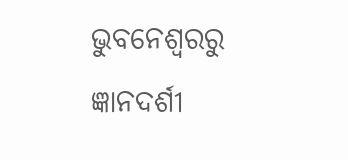ଭୁବନେଶ୍ବରରୁ ଜ୍ଞାନଦର୍ଶୀ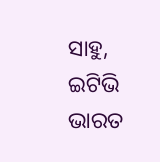ସାହୁ, ଇଟିଭି ଭାରତ